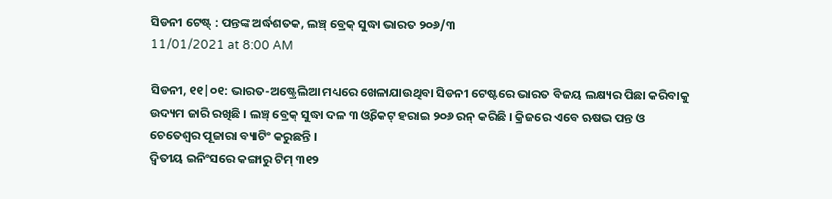ସିଡନୀ ଟେଷ୍ଟ୍ : ପନ୍ତଙ୍କ ଅର୍ଦ୍ଧଶତକ, ଲଞ୍ଚ୍ ବ୍ରେକ୍ ସୁଦ୍ଧା ଭାରତ ୨୦୬/୩
11/01/2021 at 8:00 AM

ସିଡନୀ, ୧୧|୦୧: ଭାରତ-ଅଷ୍ଟ୍ରେଲିଆ ମଧ୍ୟରେ ଖେଳାଯାଉଥିବା ସିଡନୀ ଟେଷ୍ଟରେ ଭାରତ ବିଜୟ ଲକ୍ଷ୍ୟର ପିଛା କରିବାକୁ ଉଦ୍ୟମ ଜାରି ରଖିଛି । ଲଞ୍ଚ୍ ବ୍ରେକ୍ ସୁଦ୍ଧା ଦଳ ୩ ଓ୍ୱିକେଟ୍ ହରାଇ ୨୦୬ ରନ୍ କରିଛି । କ୍ରିଜରେ ଏବେ ଋଷଭ ପନ୍ତ ଓ ଚେତେଶ୍ୱର ପୂଜାରା ବ୍ୟାଟିଂ କରୁଛନ୍ତି ।
ଦ୍ୱିତୀୟ ଇନିଂସରେ କଙ୍ଗାରୁ ଟିମ୍ ୩୧୨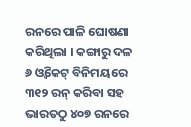ରନରେ ପାଳି ଘୋଷଣା କରିଥିଲା । କଙ୍ଗାରୁ ଦଳ ୬ ଓ୍ୱିକେଟ୍ ବିନିମୟରେ ୩୧୨ ରନ୍ କରିବା ସହ ଭାରତଠୁ ୪୦୭ ରନରେ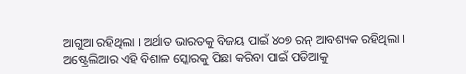ଆଗୁଆ ରହିଥିଲା । ଅର୍ଥାତ ଭାରତକୁ ବିଜୟ ପାଇଁ ୪୦୭ ରନ୍ ଆବଶ୍ୟକ ରହିଥିଲା । ଅଷ୍ଟ୍ରେଲିଆର ଏହି ବିଶାଳ ସ୍କୋରକୁ ପିଛା କରିବା ପାଇଁ ପଡିଆକୁ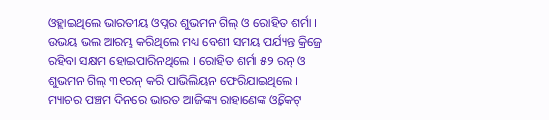ଓହ୍ଲାଇଥିଲେ ଭାରତୀୟ ଓପ୍ନର ଶୁଭମନ ଗିଲ୍ ଓ ରୋହିତ ଶର୍ମା । ଉଭୟ ଭଲ ଆରମ୍ଭ କରିଥିଲେ ମଧ୍ୟ ବେଶୀ ସମୟ ପର୍ଯ୍ୟନ୍ତ କ୍ରିଜ୍ରେ ରହିବା ସକ୍ଷମ ହୋଇପାରିନଥିଲେ । ରୋହିତ ଶର୍ମା ୫୨ ରନ୍ ଓ ଶୁଭମନ ଗିଲ୍ ୩୧ରନ୍ କରି ପାଭିଲିୟନ ଫେରିଯାଇଥିଲେ ।
ମ୍ୟାଚର ପଞ୍ଚମ ଦିନରେ ଭାରତ ଆଜିଙ୍କ୍ୟ ରାହାଣେଙ୍କ ଓ୍ୱିକେଟ୍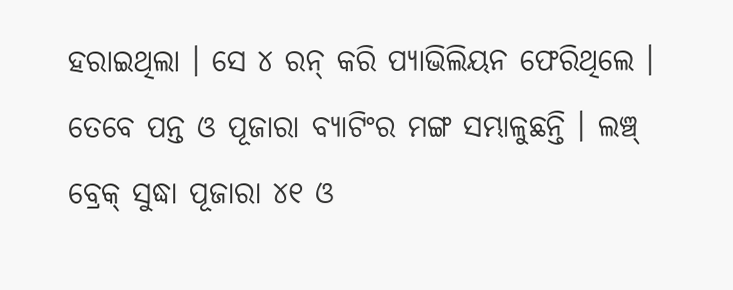ହରାଇଥିଲା । ସେ ୪ ରନ୍ କରି ପ୍ୟାଭିଲିୟନ ଫେରିଥିଲେ । ତେବେ ପନ୍ତ ଓ ପୂଜାରା ବ୍ୟାଟିଂର ମଙ୍ଗ ସମ୍ଭାଳୁଛନ୍ତି । ଲଞ୍ଚ୍ ବ୍ରେକ୍ ସୁଦ୍ଧା ପୂଜାରା ୪୧ ଓ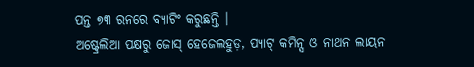ପନ୍ତ ୭୩ ରନରେ ବ୍ୟାଟିଂ କରୁଛନ୍ତି ।
ଅଷ୍ଟ୍ରେଲିଆ ପକ୍ଷରୁ ଜୋସ୍ ହେଜେଲହୁଡ଼, ପ୍ୟାଟ୍ କମିନ୍ସ ଓ ନାଥନ ଲାୟନ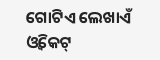ଗୋଟିଏ ଲେଖାଏଁ ଓ୍ୱିକେଟ୍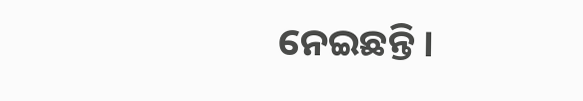ନେଇଛନ୍ତି ।